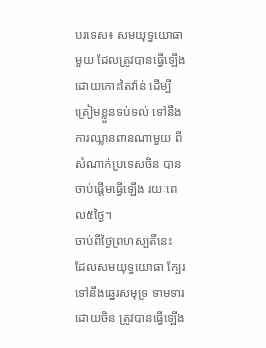បរទេស៖ សមយុទ្ធយោធាមួយ ដែលត្រូវបានធ្វើឡើង ដោយកោះតៃវ៉ាន់ ដើម្បីត្រៀមខ្លួនទប់ទល់ ទៅនឹងការឈ្លានពានណាមួយ ពីសំណាក់ប្រទេសចិន បានចាប់ផ្តើមធ្វើឡើង រយៈពេល៥ថ្ងៃ។
ចាប់ពីថ្ងៃព្រហស្បតិ៍នេះ ដែលសមយុទ្ធយោធា ក្បែរទៅនឹងឆ្នេរសមុទ្រ ទាមទារដោយចិន ត្រូវបានធ្វើឡើង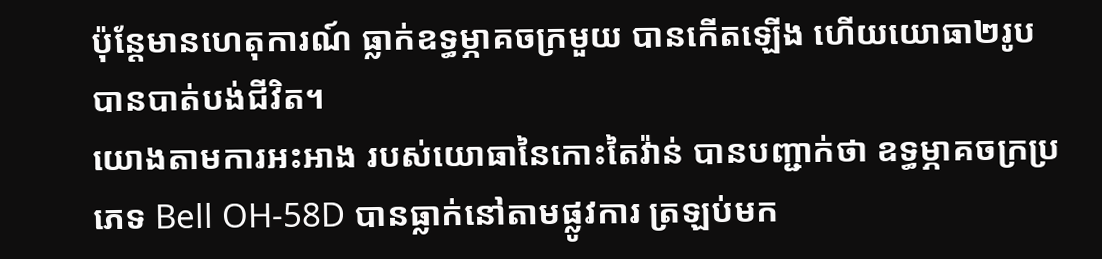ប៉ុន្តែមានហេតុការណ៍ ធ្លាក់ឧទ្ធម្ភាគចក្រមួយ បានកើតឡើង ហើយយោធា២រូប បានបាត់បង់ជីវិត។
យោងតាមការអះអាង របស់យោធានៃកោះតៃវ៉ាន់ បានបញ្ជាក់ថា ឧទ្ធម្ភាគចក្រប្រភេទ Bell OH-58D បានធ្លាក់នៅតាមផ្លូវការ ត្រឡប់មក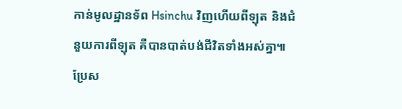កាន់មូលដ្ឋានទ័ព Hsinchu វិញហើយពីឡុត និងជំនួយការពីឡុត គឺបានបាត់បង់ជីវិតទាំងអស់គ្នា៕
ប្រែស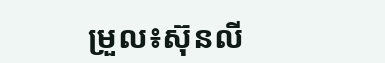ម្រួល៖ស៊ុនលី